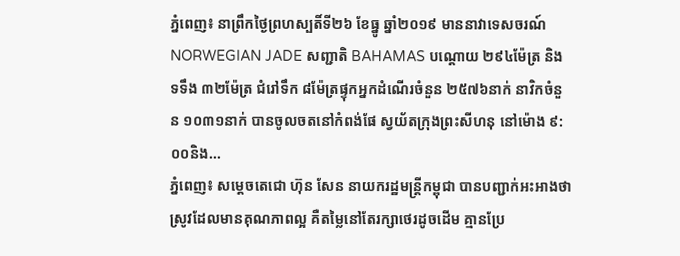ភ្នំពេញ៖ នាព្រឹកថ្ងៃព្រហស្បតិ៍ទី២៦ ខែធ្នូ ឆ្នាំ២០១៩ មាននាវាទេសចរណ៍ NORWEGIAN JADE សញ្ជាតិ BAHAMAS បណ្តោយ ២៩៤ម៉ែត្រ និងទទឹង ៣២ម៉ែត្រ ជំរៅទឹក ៨ម៉ែត្រផ្ទុកអ្នកដំណើរចំនួន ២៥៧៦នាក់ នាវិកចំនួន ១០៣១នាក់ បានចូលចតនៅកំពង់ផែ ស្វយ័តក្រុងព្រះសីហនុ នៅម៉ោង ៩:០០និង...
ភ្នំពេញ៖ សម្ដេចតេជោ ហ៊ុន សែន នាយករដ្ឋមន្រ្តីកម្ពុជា បានបញ្ជាក់អះអាងថា ស្រូវដែលមានគុណភាពល្អ គឺតម្លៃនៅតែរក្សាថេរដូចដើម គ្មានប្រែ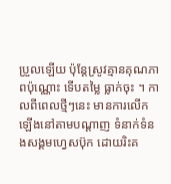ប្រួលឡើយ ប៉ុន្តែស្រូវគ្មានគុណភាពប៉ុណ្ណោះ ទើបតម្លៃ ធ្លាក់ចុះ ។ កាលពីពេលថ្មីៗនេះ មានការលើកឡើងនៅតាមបណ្ដាញ ទំនាក់ទំនងសង្គមហ្វេសប៊ុក ដោយរិះគ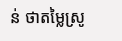ន់ ថាតម្លៃស្រូ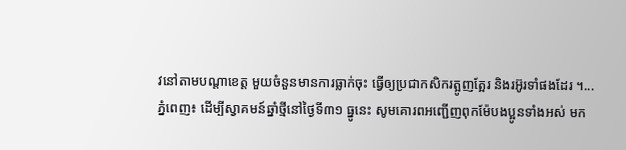វនៅតាមបណ្ដាខេត្ត មួយចំនួនមានការធ្លាក់ចុះ ធ្វើឲ្យប្រជាកសិករត្អូញត្អែរ និងរអ៊ូរទាំផងដែរ ។...
ភ្នំពេញ៖ ដើម្បីស្វាគមន៍ឆ្នាំថ្មីនៅថ្ងៃទី៣១ ធ្នូនេះ សូមគោរពអញ្ជើញពុកម៉ែបងប្អូនទាំងអស់ មក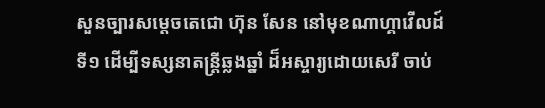សួនច្បារសម្តេចតេជោ ហ៊ុន សែន នៅមុខណាហ្គាវើលដ៍ទី១ ដើម្បីទស្សនាតន្ត្រីឆ្លងឆ្នាំ ដ៏អស្ចារ្យដោយសេរី ចាប់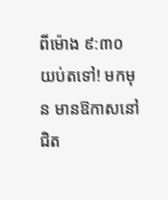ពីម៉ោង ៩:៣០ យប់តទៅ! មកមុន មានឱកាសនៅជិត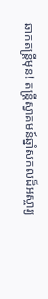ឆាកតន្ត្រីមុន! តន្ត្រីស្វាគមន៍ឆ្នាំសកលដ៏អស្ចារ្យ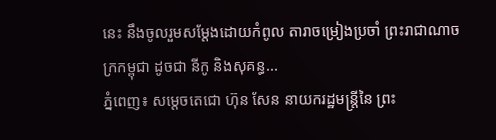នេះ នឹងចូលរួមសម្តែងដោយកំពូល តារាចម្រៀងប្រចាំ ព្រះរាជាណាចក្រកម្ពុជា ដូចជា នីកូ និងសុគន្ធ...
ភ្នំពេញ៖ សម្តេចតេជោ ហ៊ុន សែន នាយករដ្ឋមន្ត្រីនៃ ព្រះ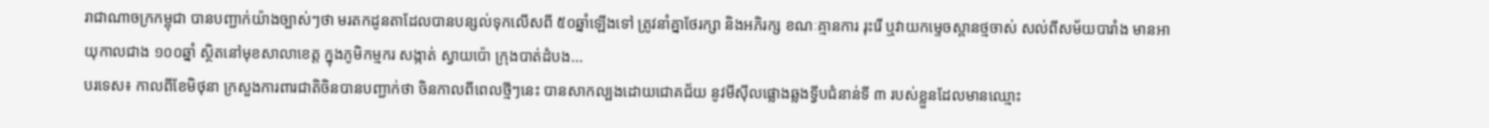រាជាណាចក្រកម្ពុជា បានបញ្ជាក់យ៉ាងច្បាស់ៗថា មរតកដូនតាដែលបានបន្សល់ទុកលើសពី ៥០ឆ្នាំឡើងទៅ ត្រូវនាំគ្នាថែរក្សា និងអភិរក្ស ខណៈគ្មានការ រុះរើ ឬវាយកម្ទេចស្ពានថ្មចាស់ សល់ពីសម័យបារាំង មានអាយុកាលជាង ១០០ឆ្នាំ ស្ថិតនៅមុខសាលាខេត្ត ក្នុងភូមិកម្មករ សង្កាត់ ស្វាយប៉ោ ក្រុងបាត់ដំបង...
បរទេស៖ កាលពីខែមិថុនា ក្រសួងការពារជាតិចិនបានបញ្ជាក់ថា ចិនកាលពីពេលថ្មីៗនេះ បានសាកល្បងដោយជោគជ័យ នូវមីស៊ីលផ្លោងឆ្លងទ្វីបជំនាន់ទី ៣ របស់ខ្លួនដែលមានឈ្មោះ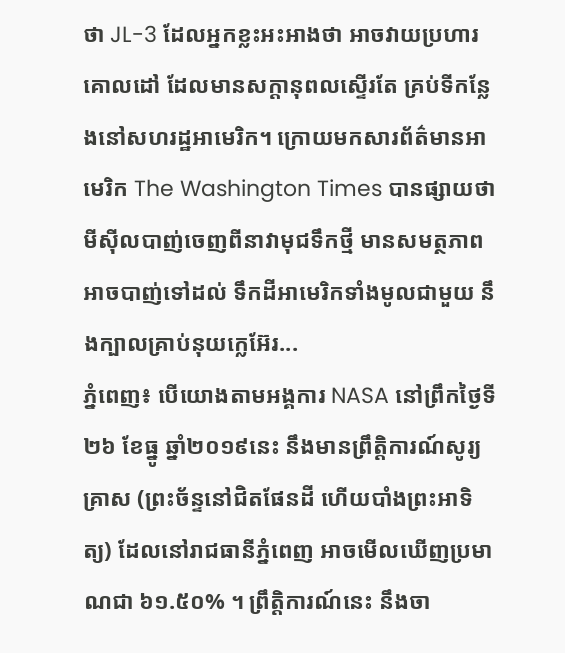ថា JL-3 ដែលអ្នកខ្លះអះអាងថា អាចវាយប្រហារគោលដៅ ដែលមានសក្តានុពលស្ទើរតែ គ្រប់ទីកន្លែងនៅសហរដ្ឋអាមេរិក។ ក្រោយមកសារព័ត៌មានអាមេរិក The Washington Times បានផ្សាយថា មីស៊ីលបាញ់ចេញពីនាវាមុជទឹកថ្មី មានសមត្ថភាពអាចបាញ់ទៅដល់ ទឹកដីអាមេរិកទាំងមូលជាមួយ នឹងក្បាលគ្រាប់នុយក្លេអ៊ែរ...
ភ្នំពេញ៖ បើយោងតាមអង្គការ NASA នៅព្រឹកថ្ងៃទី២៦ ខែធ្នូ ឆ្នាំ២០១៩នេះ នឹងមានព្រឹត្តិការណ៍សូរ្យគ្រាស (ព្រះច័ន្ទនៅជិតផែនដី ហើយបាំងព្រះអាទិត្យ) ដែលនៅរាជធានីភ្នំពេញ អាចមើលឃើញប្រមាណជា ៦១.៥០% ។ ព្រឹត្តិការណ៍នេះ នឹងចា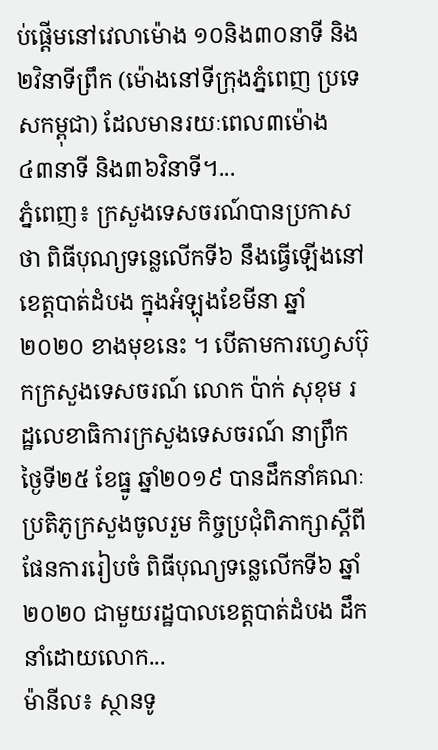ប់ផ្ដើមនៅវេលាម៉ោង ១០និង៣០នាទី និង២វិនាទីព្រឹក (ម៉ោងនៅទីក្រុងភ្នំពេញ ប្រទេសកម្ពុជា) ដែលមានរយៈពេល៣ម៉ោង ៤៣នាទី និង៣៦វិនាទី។...
ភ្នំពេញ៖ ក្រសួងទេសចរណ៍បានប្រកាសថា ពិធីបុណ្យទន្លេលើកទី៦ នឹងធ្វើឡើងនៅខេត្តបាត់ដំបង ក្នុងអំឡុងខែមីនា ឆ្នាំ២០២០ ខាងមុខនេះ ។ បើតាមការហ្វេសប៊ុកក្រសួងទេសចរណ៍ លោក ប៉ាក់ សុខុម រដ្ឋលេខាធិការក្រសួងទេសចរណ៍ នាព្រឹកថ្ងៃទី២៥ ខែធ្នូ ឆ្នាំ២០១៩ បានដឹកនាំគណៈប្រតិភូក្រសួងចូលរួម កិច្ចប្រជុំពិភាក្សាស្តីពីផែនការរៀបចំ ពិធីបុណ្យទន្លេលើកទី៦ ឆ្នាំ២០២០ ជាមួយរដ្ឋបាលខេត្តបាត់ដំបង ដឹកនាំដោយលោក...
ម៉ានីល៖ ស្ថានទូ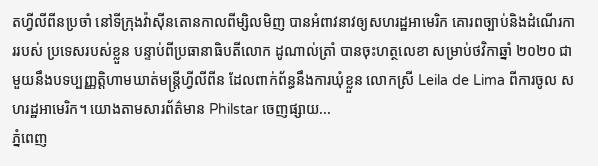តហ្វីលីពីនប្រចាំ នៅទីក្រុងវ៉ាស៊ីនតោនកាលពីម្សិលមិញ បានអំពាវនាវឲ្យសហរដ្ឋអាមេរិក គោរពច្បាប់និងដំណើរការរបស់ ប្រទេសរបស់ខ្លួន បន្ទាប់ពីប្រធានាធិបតីលោក ដូណាល់ត្រាំ បានចុះហត្ថលេខា សម្រាប់ថវិកាឆ្នាំ ២០២០ ជាមួយនឹងបទប្បញ្ញត្តិហាមឃាត់មន្រ្តីហ្វីលីពីន ដែលពាក់ព័ន្ធនឹងការឃុំខ្លួន លោកស្រី Leila de Lima ពីការចូល សហរដ្ឋអាមេរិក។ យោងតាមសារព័ត៌មាន Philstar ចេញផ្សាយ...
ភ្នំពេញ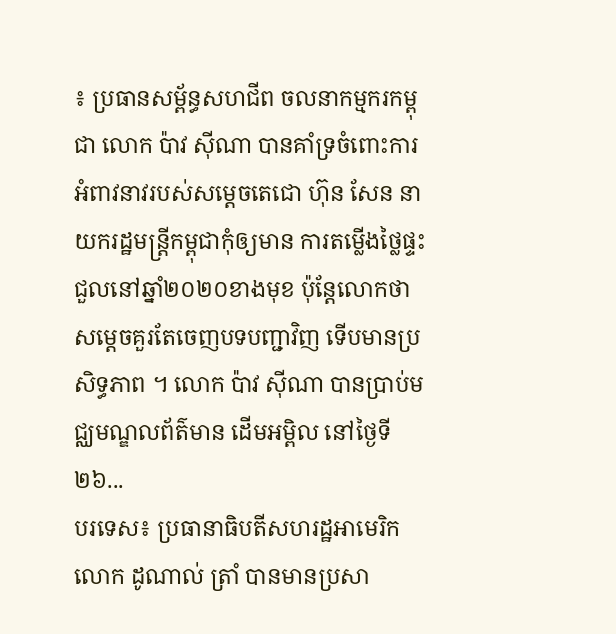៖ ប្រធានសម្ព័ន្ធសហជីព ចលនាកម្មករកម្ពុជា លោក ប៉ាវ ស៊ីណា បានគាំទ្រចំពោះការអំពាវនាវរបស់សម្តេចតេជោ ហ៊ុន សែន នាយករដ្ឋមន្រ្តីកម្ពុជាកុំឲ្យមាន ការតម្លើងថ្លៃផ្ទះជួលនៅឆ្នាំ២០២០ខាងមុខ ប៉ុន្តែលោកថា សម្តេចគួរតែចេញបទបញ្ជាវិញ ទើបមានប្រសិទ្ធភាព ។ លោក ប៉ាវ ស៊ីណា បានប្រាប់មជ្ឈមណ្ឌលព័ត៌មាន ដើមអម្ពិល នៅថ្ងៃទី២៦...
បរទេស៖ ប្រធានាធិបតីសហរដ្ឋអាមេរិក លោក ដូណាល់ ត្រាំ បានមានប្រសា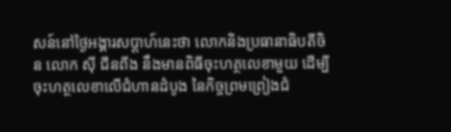សន៍នៅថ្ងៃអង្គារសប្ដាហ៍នេះថា លោកនិងប្រធានាធិបតីចិន លោក ស៊ី ជីនពីង នឹងមានពិធីចុះហត្ថលេខាមួយ ដើម្បីចុះហត្ថលេខាលើជំហានដំបូង នៃកិច្ចព្រមព្រៀងជំ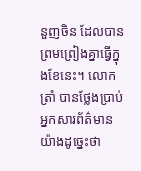នួញចិន ដែលបានព្រមព្រៀងគ្នាធ្វើក្នុងខែនេះ។ លោក ត្រាំ បានថ្លែងប្រាប់អ្នកសារព័ត៌មាន យ៉ាងដូច្នេះថា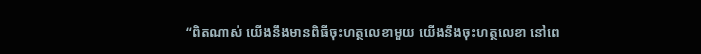“ពិតណាស់ យើងនឹងមានពិធីចុះហត្ថលេខាមួយ យើងនឹងចុះហត្ថលេខា នៅពេ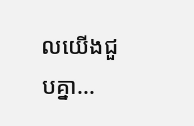លយើងជួបគ្នា...